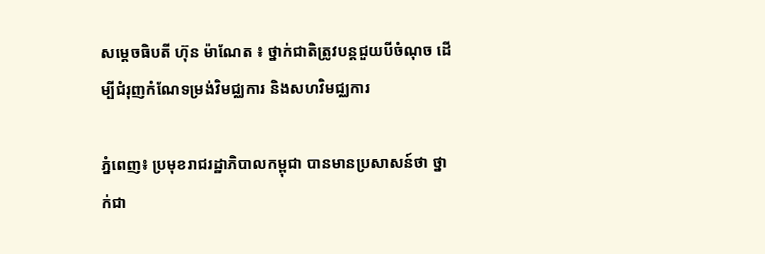សម្តេចធិបតី ហ៊ុន ម៉ាណែត ៖ ថ្នាក់ជាតិត្រូវបន្តជួយបីចំណុច ដើម្បីជំរុញកំណែទម្រង់វិមជ្ឈការ និងសហវិមជ្ឈការ

ភ្នំពេញ៖ ប្រមុខរាជរដ្ឋាភិបាលកម្ពុជា បានមានប្រសាសន៍ថា ថ្នាក់ជា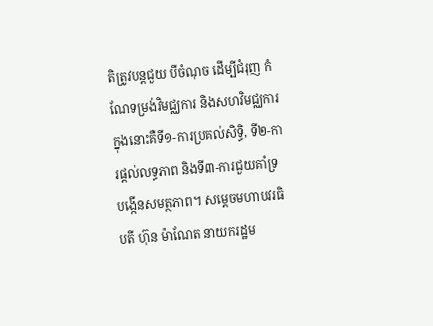តិត្រូវបន្តជួយ បីចំណុច ដើម្បីជំរុញ កំណែទម្រង់វិមជ្ឈការ និងសហវិមជ្ឈការ ក្នុងនោះគឺទី១-ការប្រគល់សិទ្ធិ, ទី២-ការផ្ដល់លទ្ធភាព និងទី៣-ការជួយគាំទ្របង្កើនសមត្ថភាព។ សម្ដេចមហាបវរធិបតី ហ៊ុន ម៉ាណែត នាយករដ្ឋម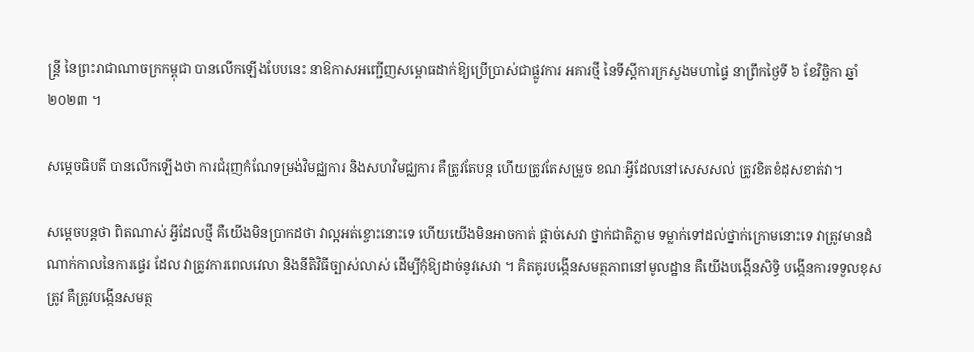ន្ត្រី នៃព្រះរាជាណាចក្រកម្ពុជា បានលើកឡើងបែបនេះ នាឱកាសអញ្ជើញសម្ពោធដាក់ឱ្យប្រើប្រាស់ជាផ្លូវការ អគារថ្មី នៃទីស្តីការក្រសួងមហាផ្ទៃ នាព្រឹកថ្ងៃទី ៦ ខែវិច្ឆិកា ឆ្នាំ២០២៣ ។

សម្តេចធិបតី បានលើកឡើងថា ការជំរុញកំណែទម្រង់វិមជ្ឈការ និងសហវិមជ្ឈការ គឺត្រូវតែបន្ត ហើយត្រូវតែសម្រួច ខណៈអ្វីដែលនៅសេសសល់ ត្រូវខិតខំដុសខាត់វា។

សម្តេចបន្តថា ពិតណាស់ អ្វីដែលថ្មី គឺយើងមិនប្រាកដថា វាល្អអត់ខ្ចោះនោះទេ ហើយយើងមិនអាចកាត់ ផ្ដាច់សេវា ថ្នាក់ជាតិភ្លាម ទម្លាក់ទៅដល់ថ្នាក់ក្រោមនោះទេ វាត្រូវមានដំណាក់កាលនៃការផ្ទេរ ដែល វាត្រូវការពេលវេលា និងនីតិវិធីច្បាស់លាស់ ដើម្បីកុំឱ្យដាច់នូវសេវា ។ គិតគូរបង្កើនសមត្ថភាពនៅមូលដ្ឋាន គឺយើងបង្កើនសិទ្ធិ បង្កើនការទទួលខុសត្រូវ គឺត្រូវបង្កើនសមត្ថ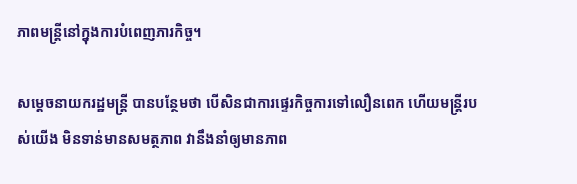ភាពមន្រ្តីនៅក្នុងការបំពេញភារកិច្ច។

សម្តេចនាយករដ្ឋមន្ត្រី បានបន្ថែមថា បើសិនជាការផ្ទេរកិច្ចការទៅលឿនពេក ហើយមន្ត្រីរបស់យើង មិនទាន់មានសមត្ថភាព វានឹងនាំឲ្យមានភាព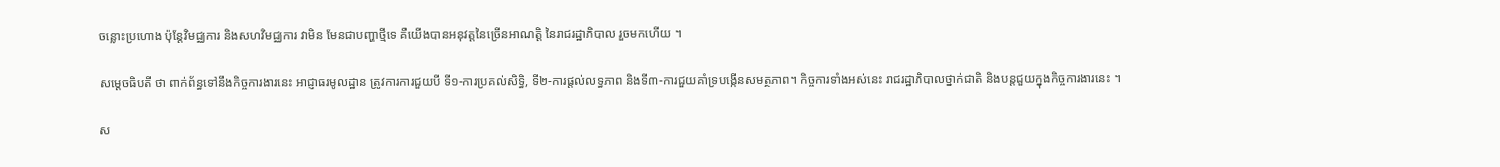ចន្លោះប្រហោង ប៉ុន្តែវិមជ្ឈការ និងសហវិមជ្ឈការ វាមិន មែនជាបញ្ហាថ្មីទេ គឺយើងបានអនុវត្តនៃច្រើនអាណត្តិ នៃរាជរដ្ឋាភិបាល រួចមកហើយ ។

សម្តេចធិបតី ថា ពាក់ព័ន្ធទៅនឹងកិច្ចការងារនេះ អាជ្ញាធរមូលដ្ឋាន ត្រូវការការជួយបី ទី១-ការប្រគល់សិទ្ធិ, ទី២-ការផ្ដល់លទ្ធភាព និងទី៣-ការជួយគាំទ្របង្កើនសមត្ថភាព។ កិច្ចការទាំងអស់នេះ រាជរដ្ឋាភិបាលថ្នាក់ជាតិ និងបន្តជួយក្នុងកិច្ចការងារនេះ ។

ស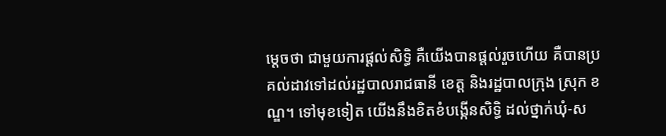ម្ដេចថា ជាមួយការផ្ដល់សិទ្ធិ គឺយើងបានផ្ដល់រួចហើយ គឺបានប្រគល់ដាវទៅដល់រដ្ឋបាលរាជធានី ខេត្ត និងរដ្ឋបាលក្រុង ស្រុក ខណ្ឌ។ ទៅមុខទៀត យើងនឹងខិតខំបង្កើនសិទ្ធិ ដល់ថ្នាក់ឃុំ-ស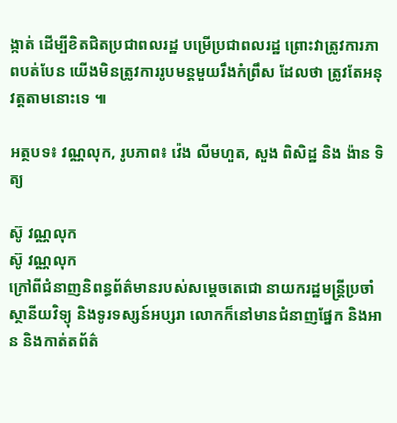ង្កាត់ ដើម្បីខិតជិតប្រជាពលរដ្ឋ បម្រើប្រជាពលរដ្ឋ ព្រោះវាត្រូវការភាពបត់បែន យើងមិនត្រូវការរូបមន្តមួយរឹងកំព្រឹស ដែលថា ត្រូវតែអនុវត្តតាមនោះទេ ៕

អត្ថបទ៖ វណ្ណលុក, រូបភាព៖ វ៉េង លីមហួត, សួង ពិសិដ្ឋ និង ង៉ាន ទិត្យ

ស៊ូ វណ្ណលុក
ស៊ូ វណ្ណលុក
ក្រៅពីជំនាញនិពន្ធព័ត៌មានរបស់សម្ដេចតេជោ នាយករដ្ឋមន្ត្រីប្រចាំស្ថានីយវិទ្យុ និងទូរទស្សន៍អប្សរា លោកក៏នៅមានជំនាញផ្នែក និងអាន និងកាត់តព័ត៌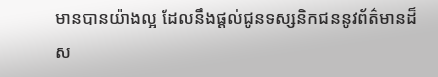មានបានយ៉ាងល្អ ដែលនឹងផ្ដល់ជូនទស្សនិកជននូវព័ត៌មានដ៏ស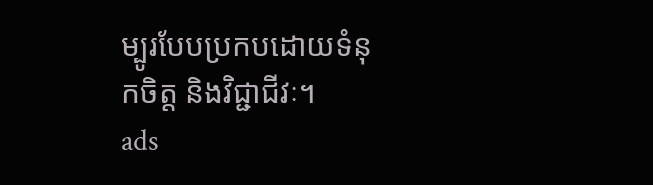ម្បូរបែបប្រកបដោយទំនុកចិត្ត និងវិជ្ជាជីវៈ។
ads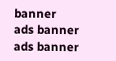banner
ads banner
ads banner